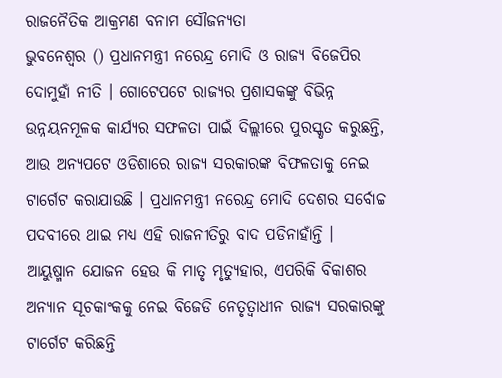ରାଜନୈତିକ ଆକ୍ରମଣ ବନାମ ସୌଜନ୍ୟତା
ଭୁବନେଶ୍ବର () ପ୍ରଧାନମନ୍ତ୍ରୀ ନରେନ୍ଦ୍ର ମୋଦି ଓ ରାଜ୍ୟ ବିଜେପିର ଦୋମୁହାଁ ନୀତି । ଗୋଟେପଟେ ରାଜ୍ୟର ପ୍ରଶାସକଙ୍କୁ ବିଭିନ୍ନ ଉନ୍ନୟନମୂଳକ କାର୍ଯ୍ୟର ସଫଳତା ପାଇଁ ଦିଲ୍ଲୀରେ ପୁରସ୍କୃତ କରୁଛନ୍ତି, ଆଉ ଅନ୍ୟପଟେ ଓଡିଶାରେ ରାଜ୍ୟ ସରକାରଙ୍କ ବିଫଳତାକୁ ନେଇ ଟାର୍ଗେଟ କରାଯାଉଛି । ପ୍ରଧାନମନ୍ତ୍ରୀ ନରେନ୍ଦ୍ର ମୋଦି ଦେଶର ସର୍ବୋଚ୍ଚ ପଦବୀରେ ଥାଇ ମଧ୍ୟ ଏହି ରାଜନୀତିରୁ ବାଦ ପଡିନାହାଁନ୍ତି ।
ଆୟୁଷ୍ମାନ ଯୋଜନ ହେଉ କି ମାତୃ ମୃତ୍ୟୁହାର, ଏପରିକି ବିକାଶର ଅନ୍ୟାନ ସୂଚକାଂକକୁ ନେଇ ବିଜେଡି ନେତୃତ୍ବାଧୀନ ରାଜ୍ୟ ସରକାରଙ୍କୁ ଟାର୍ଗେଟ କରିଛନ୍ତି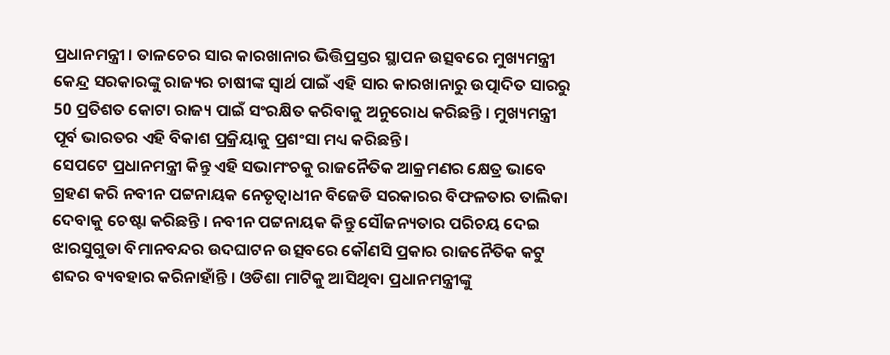ପ୍ରଧାନମନ୍ତ୍ରୀ । ତାଳଚେର ସାର କାରଖାନାର ଭିତ୍ତିପ୍ରସ୍ତର ସ୍ଥାପନ ଉତ୍ସବରେ ମୁଖ୍ୟମନ୍ତ୍ରୀ କେନ୍ଦ୍ର ସରକାରଙ୍କୁ ରାଜ୍ୟର ଚାଷୀଙ୍କ ସ୍ବାର୍ଥ ପାଇଁ ଏହି ସାର କାରଖାନାରୁ ଉତ୍ପାଦିତ ସାରରୁ 50 ପ୍ରତିଶତ କୋଟା ରାଜ୍ୟ ପାଇଁ ସଂରକ୍ଷିତ କରିବାକୁ ଅନୁରୋଧ କରିଛନ୍ତି । ମୁଖ୍ୟମନ୍ତ୍ରୀ ପୂର୍ବ ଭାରତର ଏହି ବିକାଶ ପ୍ରକ୍ରିୟାକୁ ପ୍ରଶଂସା ମଧ୍ୟ କରିଛନ୍ତି ।
ସେପଟେ ପ୍ରଧାନମନ୍ତ୍ରୀ କିନ୍ତୁ ଏହି ସଭାମଂଚକୁ ରାଜନୈତିକ ଆକ୍ରମଣର କ୍ଷେତ୍ର ଭାବେ ଗ୍ରହଣ କରି ନବୀନ ପଟ୍ଟନାୟକ ନେତୃତ୍ବାଧୀନ ବିଜେଡି ସରକାରର ବିଫଳତାର ତାଲିକା ଦେବାକୁ ଚେଷ୍ଟା କରିଛନ୍ତି । ନବୀନ ପଟ୍ଟନାୟକ କିନ୍ତୁ ସୌଜନ୍ୟତାର ପରିଚୟ ଦେଇ ଝାରସୁଗୁଡା ବିମାନବନ୍ଦର ଉଦଘାଟନ ଉତ୍ସବରେ କୌଣସି ପ୍ରକାର ରାଜନୈତିକ କଟୁ ଶବ୍ଦର ବ୍ୟବହାର କରିନାହାଁନ୍ତି । ଓଡିଶା ମାଟିକୁ ଆସିଥିବା ପ୍ରଧାନମନ୍ତ୍ରୀଙ୍କୁ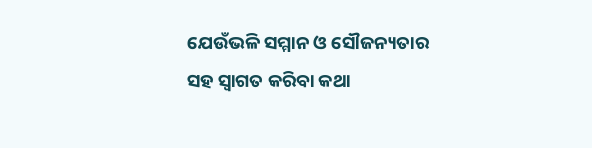ଯେଉଁଭଳି ସମ୍ମାନ ଓ ସୌଜନ୍ୟତାର ସହ ସ୍ବାଗତ କରିବା କଥା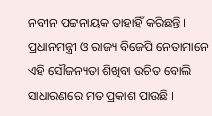ନବୀନ ପଟ୍ଟନାୟକ ତାହାହିଁ କରିଛନ୍ତି । ପ୍ରଧାନମନ୍ତ୍ରୀ ଓ ରାଜ୍ୟ ବିଜେପି ନେତାମାନେ ଏହି ସୌଜନ୍ୟତା ଶିଖିବା ଉଚିତ ବୋଲି ସାଧାରଣରେ ମତ ପ୍ରକାଶ ପାଉଛି ।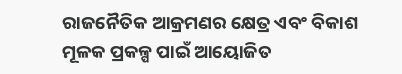ରାଜନୈତିକ ଆକ୍ରମଣର କ୍ଷେତ୍ର ଏବଂ ବିକାଶ ମୂଳକ ପ୍ରକଳ୍ପ ପାଇଁ ଆୟୋଜିତ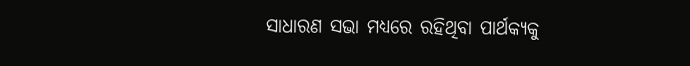ସାଧାରଣ ସଭା ମଧ୍ୟରେ ରହିଥିବା ପାର୍ଥକ୍ୟକୁ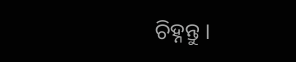ଚିହ୍ନନ୍ତୁ ।